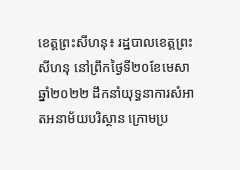ខេត្តព្រះសីហនុ៖ រដ្ឋបាលខេត្តព្រះសីហនុ នៅព្រឹកថ្ងៃទី២០ខែមេសាឆ្នាំ២០២២ ដឹកនាំយុទ្ធនាការសំអាតអនាម័យបរិស្ថាន ក្រោមប្រ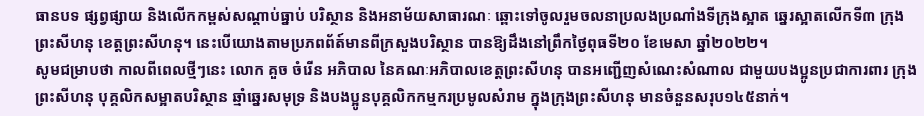ធានបទ ផ្សព្វផ្សាយ និងលើកកម្ពស់សណ្តាប់ធ្នាប់ បរិស្ថាន និងអនាម័យសាធារណៈ ឆ្ពោះទៅចូលរួមចលនាប្រលងប្រណាំងទីក្រុងស្អាត ឆ្នេរស្អាតលើកទី៣ ក្រុងព្រះសីហនុ ខេត្តព្រះសីហនុ។ នេះបេីយោងតាមប្រភពព័ត៍មានពីក្រសួងបរិស្ថាន បានឱ្យដឹងនៅព្រឹកថ្ងៃពុធទី២០ ខែមេសា ឆ្នាំ២០២២។
សូមជម្រាបថា កាលពីពេលថ្មីៗនេះ លោក គួច ចំរើន អភិបាល នៃគណៈអភិបាលខេត្តព្រះសីហនុ បានអញ្ជេីញសំណេះសំណាល ជាមួយបងប្អូនប្រជាការពារ ក្រុងព្រះសីហនុ បុគ្គលិកសម្អាតបរិស្ថាន ឆ្មាំឆ្នេរសមុទ្រ និងបងប្អូនបុគ្គលិកកម្មករប្រមូលសំរាម ក្នុងក្រុងព្រះសីហនុ មានចំនួនសរុប១៤៥នាក់។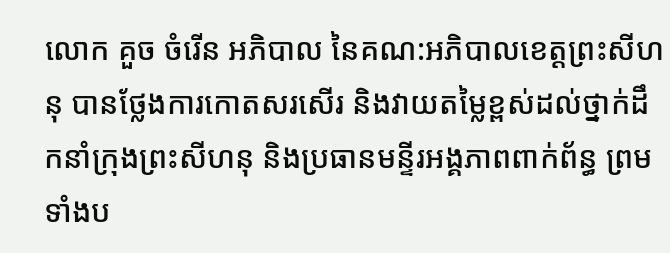លោក គួច ចំរើន អភិបាល នៃគណ:អភិបាលខេត្តព្រះសីហនុ បានថ្លែងការកោតសរសើរ និងវាយតម្លៃខ្ពស់ដល់ថ្នាក់ដឹកនាំក្រុងព្រះសីហនុ និងប្រធានមន្ទីរអង្គភាពពាក់ព័ន្ធ ព្រមទាំងប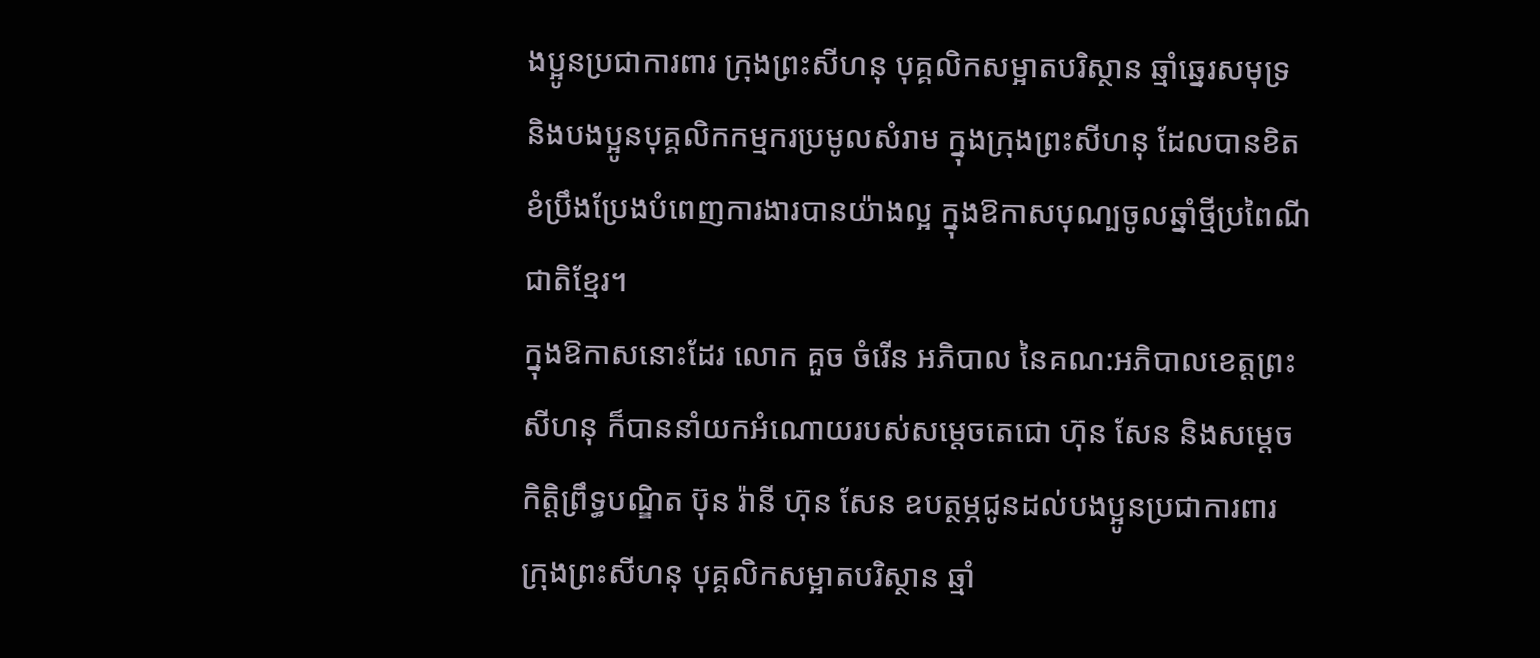ងប្អូនប្រជាការពារ ក្រុងព្រះសីហនុ បុគ្គលិកសម្អាតបរិស្ថាន ឆ្មាំឆ្នេរសមុទ្រ និងបងប្អូនបុគ្គលិកកម្មករប្រមូលសំរាម ក្នុងក្រុងព្រះសីហនុ ដែលបានខិតខំប្រឹងប្រែងបំពេញការងារបានយ៉ាងល្អ ក្នុងឱកាសបុណ្បចូលឆ្នាំថ្មីប្រពៃណីជាតិខ្មែរ។
ក្នុងឱកាសនោះដែរ លោក គួច ចំរើន អភិបាល នៃគណ:អភិបាលខេត្តព្រះសីហនុ ក៏បាននាំយកអំណោយរបស់សម្តេចតេជោ ហ៊ុន សែន និងសម្តេចកិត្តិព្រឹទ្ធបណ្ឌិត ប៊ុន រ៉ានី ហ៊ុន សែន ឧបត្ថម្ភជូនដល់បងប្អូនប្រជាការពារ ក្រុងព្រះសីហនុ បុគ្គលិកសម្អាតបរិស្ថាន ឆ្មាំ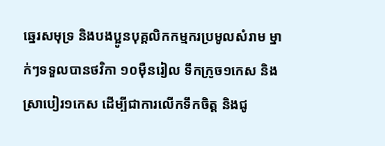ឆ្នេរសមុទ្រ និងបងប្អូនបុគ្គលិកកម្មករប្រមូលសំរាម ម្នាក់ៗទទួលបានថវិកា ១០ម៉ឺនរៀល ទឹកក្រូច១កេស និងស្រាបៀរ១កេស ដើម្បីជាការលើកទឹកចិត្ត និងជូ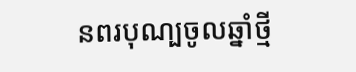នពរបុណ្បចូលឆ្នាំថ្មី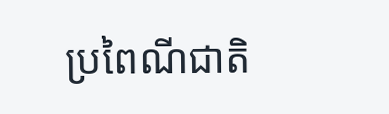ប្រពៃណីជាតិ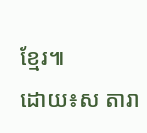ខ្មែរ៕
ដោយ៖ស តារា